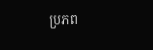ប្រភព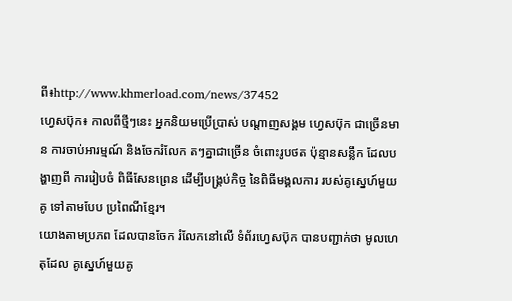ពី៖http://www.khmerload.com/news/37452
ហ្វេសប៊ុក៖ កាលពីថ្មីៗនេះ អ្នកនិយមប្រើប្រាស់ បណ្តាញសង្គម ហ្វេសប៊ុក ជាច្រើនមាន ការចាប់អារម្មណ៍ និងចែករំលែក តៗគ្នាជាច្រើន ចំពោះរូបថត ប៉ុន្មានសន្លឹក ដែលបង្ហាញពី ការរៀបចំ ពិធីសែនព្រេន ដើម្បីបង្រ្គប់កិច្ច នៃពិធីមង្គលការ របស់គូស្នេហ៍មួយគូ ទៅតាមបែប ប្រពៃណីខ្មែរ។
យោងតាមប្រភព ដែលបានចែក រំលែកនៅលើ ទំព័រហ្វេសប៊ុក បានបញ្ជាក់ថា មូលហេតុដែល គូស្នេហ៍មួយគូ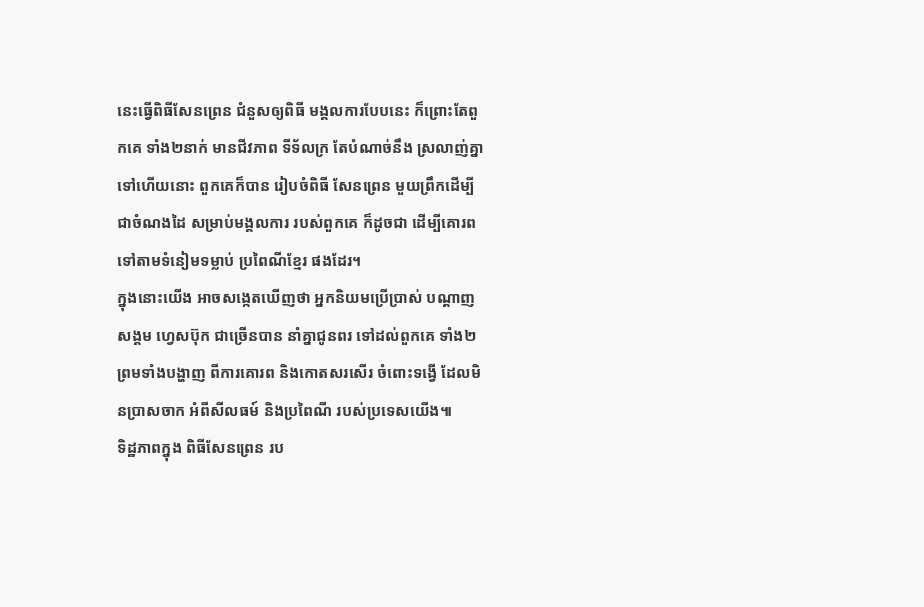នេះធ្វើពិធីសែនព្រេន ជំនួសឲ្យពិធី មង្គលការបែបនេះ ក៏ព្រោះតែពួកគេ ទាំង២នាក់ មានជីវភាព ទីទ័លក្រ តែបំណាច់នឹង ស្រលាញ់គ្នា ទៅហើយនោះ ពួកគេក៏បាន រៀបចំពិធី សែនព្រេន មួយព្រឹកដើម្បី ជាចំណងដៃ សម្រាប់មង្គលការ របស់ពួកគេ ក៏ដូចជា ដើម្បីគោរព ទៅតាមទំនៀមទម្លាប់ ប្រពៃណីខ្មែរ ផងដែរ។
ក្នុងនោះយើង អាចសង្កេតឃើញថា អ្នកនិយមប្រើប្រាស់ បណ្តាញសង្គម ហ្វេសប៊ុក ជាច្រើនបាន នាំគ្នាជូនពរ ទៅដល់ពួកគេ ទាំង២ ព្រមទាំងបង្ហាញ ពីការគោរព និងកោតសរសើរ ចំពោះទង្វើ ដែលមិនប្រាសចាក អំពីសីលធម៍ និងប្រពៃណី របស់ប្រទេសយើង៕
ទិដ្ឋភាពក្នុង ពិធីសែនព្រេន រប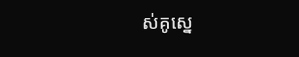ស់គូស្នេ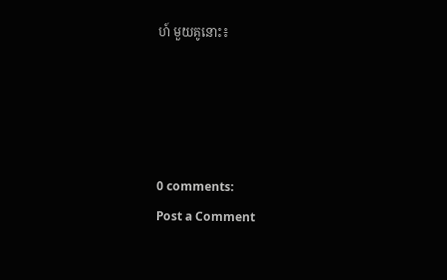ហ៍ មួយគូនោះ៖




0 comments:
Post a Comment